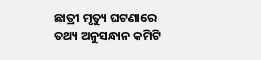ଛାତ୍ରୀ ମୃତ୍ୟୁ ଘଟଣାରେ ତଥ୍ୟ ଅନୁସନ୍ଧାନ କମିଟି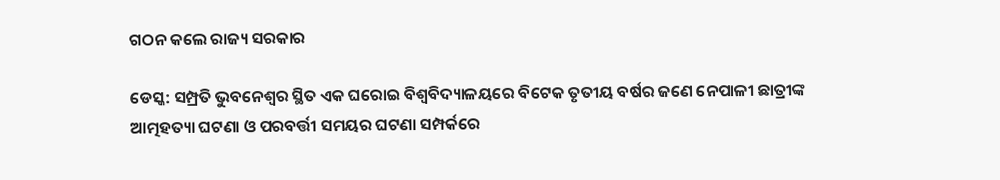ଗଠନ କଲେ ରାଜ୍ୟ ସରକାର

ଡେସ୍କ: ସମ୍ପ୍ରତି ଭୁବନେଶ୍ୱର ସ୍ଥିତ ଏକ ଘରୋଇ ବିଶ୍ୱବିଦ୍ୟାଳୟରେ ବିଟେକ ତୃତୀୟ ବର୍ଷର ଜଣେ ନେପାଳୀ ଛାତ୍ରୀଙ୍କ ଆତ୍ମହତ୍ୟା ଘଟଣା ଓ ପରବର୍ତ୍ତୀ ସମୟର ଘଟଣା ସମ୍ପର୍କରେ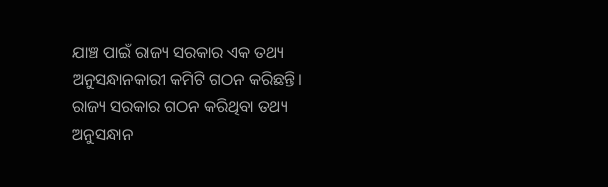ଯାଞ୍ଚ ପାଇଁ ରାଜ୍ୟ ସରକାର ଏକ ତଥ୍ୟ ଅନୁସନ୍ଧାନକାରୀ କମିଟି ଗଠନ କରିଛନ୍ତି। ରାଜ୍ୟ ସରକାର ଗଠନ କରିଥିବା ତଥ୍ୟ ଅନୁସନ୍ଧାନ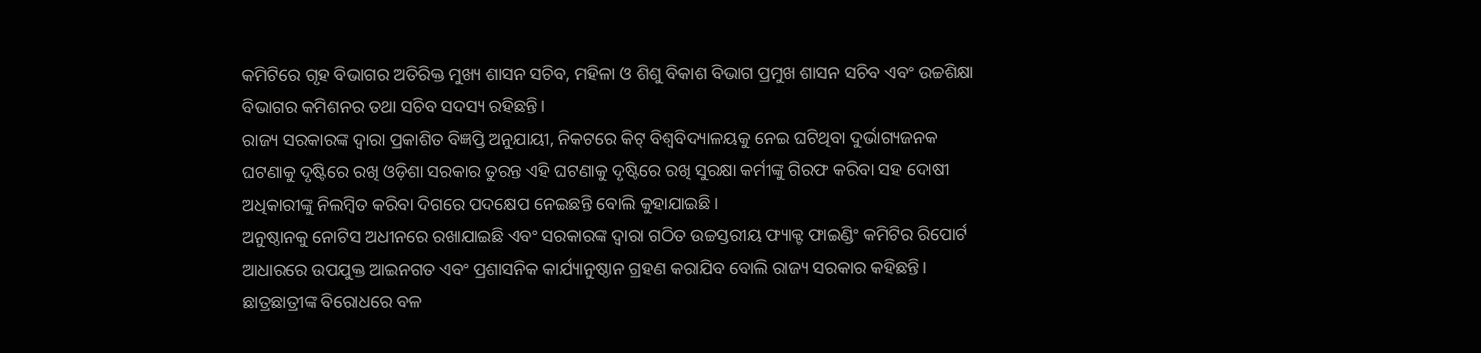କମିଟିରେ ଗୃହ ବିଭାଗର ଅତିରିକ୍ତ ମୁଖ୍ୟ ଶାସନ ସଚିବ, ମହିଳା ଓ ଶିଶୁ ବିକାଶ ବିଭାଗ ପ୍ରମୁଖ ଶାସନ ସଚିବ ଏବଂ ଉଚ୍ଚଶିକ୍ଷା ବିଭାଗର କମିଶନର ତଥା ସଚିବ ସଦସ୍ୟ ରହିଛନ୍ତି।
ରାଜ୍ୟ ସରକାରଙ୍କ ଦ୍ୱାରା ପ୍ରକାଶିତ ବିଜ୍ଞପ୍ତି ଅନୁଯାୟୀ, ନିକଟରେ କିଟ୍ ବିଶ୍ୱବିଦ୍ୟାଳୟକୁ ନେଇ ଘଟିଥିବା ଦୁର୍ଭାଗ୍ୟଜନକ ଘଟଣାକୁ ଦୃଷ୍ଟିରେ ରଖି ଓଡ଼ିଶା ସରକାର ତୁରନ୍ତ ଏହି ଘଟଣାକୁ ଦୃଷ୍ଟିରେ ରଖି ସୁରକ୍ଷା କର୍ମୀଙ୍କୁ ଗିରଫ କରିବା ସହ ଦୋଷୀ ଅଧିକାରୀଙ୍କୁ ନିଲମ୍ବିତ କରିବା ଦିଗରେ ପଦକ୍ଷେପ ନେଇଛନ୍ତି ବୋଲି କୁହାଯାଇଛି।
ଅନୁଷ୍ଠାନକୁ ନୋଟିସ ଅଧୀନରେ ରଖାଯାଇଛି ଏବଂ ସରକାରଙ୍କ ଦ୍ୱାରା ଗଠିତ ଉଚ୍ଚସ୍ତରୀୟ ଫ୍ୟାକ୍ଟ ଫାଇଣ୍ଡିଂ କମିଟିର ରିପୋର୍ଟ ଆଧାରରେ ଉପଯୁକ୍ତ ଆଇନଗତ ଏବଂ ପ୍ରଶାସନିକ କାର୍ଯ୍ୟାନୁଷ୍ଠାନ ଗ୍ରହଣ କରାଯିବ ବୋଲି ରାଜ୍ୟ ସରକାର କହିଛନ୍ତି। ଛାତ୍ରଛାତ୍ରୀଙ୍କ ବିରୋଧରେ ବଳ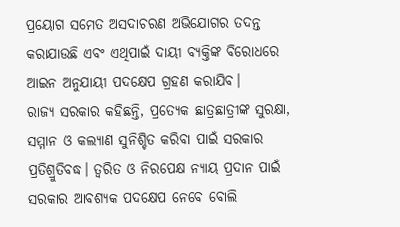ପ୍ରୟୋଗ ସମେତ ଅସଦାଚରଣ ଅଭିଯୋଗର ତଦନ୍ତ କରାଯାଉଛି ଏବଂ ଏଥିପାଇଁ ଦାୟୀ ବ୍ୟକ୍ତିଙ୍କ ବିରୋଧରେ ଆଇନ ଅନୁଯାୟୀ ପଦକ୍ଷେପ ଗ୍ରହଣ କରାଯିବ।
ରାଜ୍ୟ ସରକାର କହିଛନ୍ତି, ପ୍ରତ୍ୟେକ ଛାତ୍ରଛାତ୍ରୀଙ୍କ ସୁରକ୍ଷା, ସମ୍ମାନ ଓ କଲ୍ୟାଣ ସୁନିଶ୍ଚିତ କରିବା ପାଇଁ ସରକାର ପ୍ରତିଶ୍ରୁତିବଦ୍ଧ। ତ୍ୱରିତ ଓ ନିରପେକ୍ଷ ନ୍ୟାୟ ପ୍ରଦାନ ପାଇଁ ସରକାର ଆବଶ୍ୟକ ପଦକ୍ଷେପ ନେବେ ବୋଲି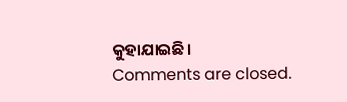କୁହାଯାଇଛି।
Comments are closed.